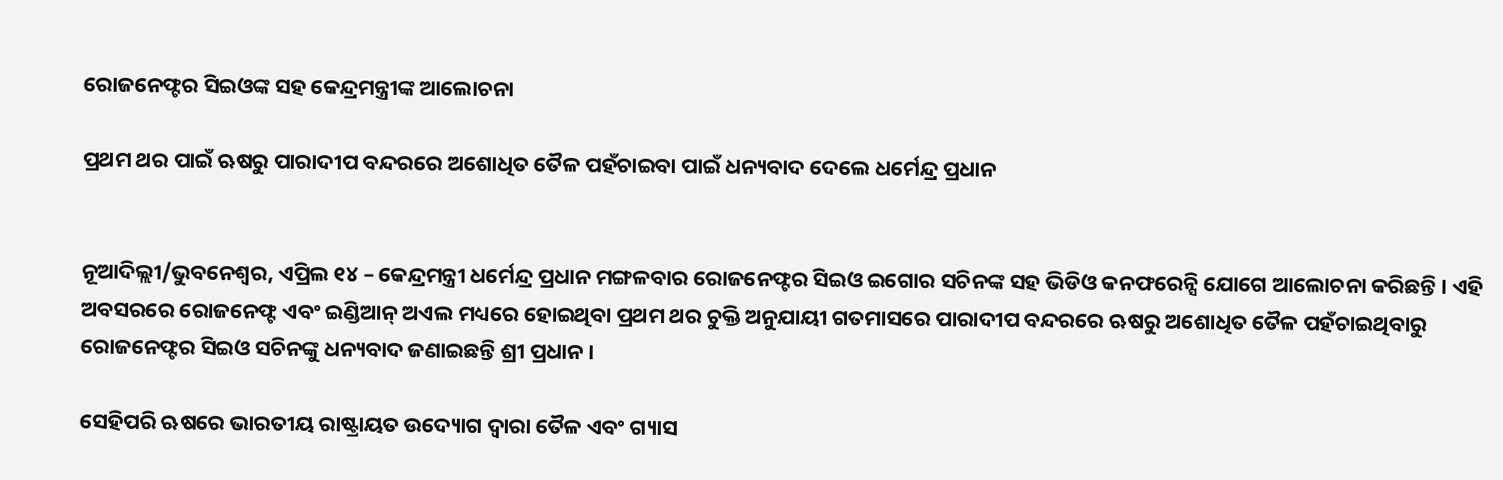ରୋଜନେଫ୍ଟର ସିଇଓଙ୍କ ସହ କେନ୍ଦ୍ରମନ୍ତ୍ରୀଙ୍କ ଆଲୋଚନା

ପ୍ରଥମ ଥର ପାଇଁ ଋଷରୁ ପାରାଦୀପ ବନ୍ଦରରେ ଅଶୋଧିତ ତୈଳ ପହଁଚାଇବା ପାଇଁ ଧନ୍ୟବାଦ ଦେଲେ ଧର୍ମେନ୍ଦ୍ର ପ୍ରଧାନ


ନୂଆଦିଲ୍ଲୀ/ଭୁବନେଶ୍ୱର, ଏପ୍ରିଲ ୧୪ – କେନ୍ଦ୍ରମନ୍ତ୍ରୀ ଧର୍ମେନ୍ଦ୍ର ପ୍ରଧାନ ମଙ୍ଗଳବାର ରୋଜନେଫ୍ଟର ସିଇଓ ଇଗୋର ସଚିନଙ୍କ ସହ ଭିଡିଓ କନଫରେନ୍ସି ଯୋଗେ ଆଲୋଚନା କରିଛନ୍ତି । ଏହି ଅବସରରେ ରୋଜନେଫ୍ଟ ଏବଂ ଇଣ୍ଡିଆନ୍ ଅଏଲ ମଧ୍ୟରେ ହୋଇଥିବା ପ୍ରଥମ ଥର ଚୁକ୍ତି ଅନୁଯାୟୀ ଗତମାସରେ ପାରାଦୀପ ବନ୍ଦରରେ ଋଷରୁ ଅଶୋଧିତ ତୈଳ ପହଁଚାଇଥିବାରୁ ରୋଜନେଫ୍ଟର ସିଇଓ ସଚିନଙ୍କୁ ଧନ୍ୟବାଦ ଜଣାଇଛନ୍ତି ଶ୍ରୀ ପ୍ରଧାନ ।

ସେହିପରି ଋଷରେ ଭାରତୀୟ ରାଷ୍ଟ୍ରାୟତ ଉଦ୍ୟୋଗ ଦ୍ୱାରା ତୈଳ ଏବଂ ଗ୍ୟାସ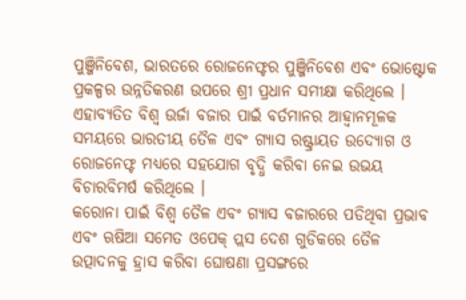ପୁଞ୍ଜିନିବେଶ, ଭାରତରେ ରୋଜନେଫ୍ଟର ପୁଞ୍ଜିନିବେଶ ଏବଂ ଭୋଷ୍ଟୋକ ପ୍ରକଳ୍ପର ଉନ୍ନତିକରଣ ଉପରେ ଶ୍ରୀ ପ୍ରଧାନ ସମୀକ୍ଷା କରିଥିଲେ । ଏହାବ୍ୟତିତ ବିଶ୍ୱ ଉର୍ଜା ବଜାର ପାଇଁ ବର୍ତମାନର ଆହ୍ୱାନମୂଳକ ସମୟରେ ଭାରତୀୟ ତୈଳ ଏବଂ ଗ୍ୟାସ ରଷ୍ଟ୍ରାୟତ ଉଦ୍ୟୋଗ ଓ ରୋଜନେଫ୍ଟ ମଧ୍ୟରେ ସହଯୋଗ ବୃଦ୍ଧି କରିବା ନେଇ ଉଭୟ ବିଚାରବିମର୍ଷ କରିଥିଲେ ।
କରୋନା ପାଇଁ ବିଶ୍ୱ ତୈଳ ଏବଂ ଗ୍ୟାସ ବଜାରରେ ପଡିଥିବା ପ୍ରଭାବ ଏବଂ ଋଷିଆ ସମେତ ଓପେକ୍ ପ୍ଲସ ଦେଶ ଗୁଡିକରେ ତୈଳ ଉତ୍ପାଦନକୁ ହ୍ରାସ କରିବା ଘୋଷଣା ପ୍ରସଙ୍ଗରେ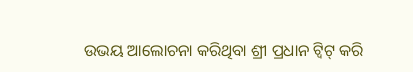ଉଭୟ ଆଲୋଚନା କରିଥିବା ଶ୍ରୀ ପ୍ରଧାନ ଟ୍ୱିଟ୍ କରି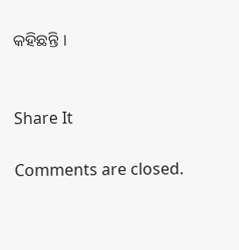କହିଛନ୍ତି ।


Share It

Comments are closed.